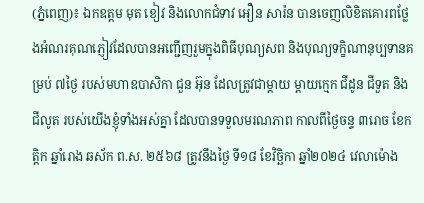(ភ្នំពេញ)៖ ឯកឧត្តម មុត ខៀវ និងលោកជំទាវ អឿន សារ៉ន បានចេញលិខិតគោរពថ្លែងអំណរគុណភ្ញៀវដែលបានអញ្ជើញរួមក្នុងពិធីបុណ្យសព និងបុណ្យទក្ខិណានុប្បទានគម្រប់ ៧ថ្ងៃ របស់មហាឧបាសិកា ជួន អ៊ុន ដែលត្រូវជាម្តាយ ម្តាយក្មេក ជីដូន ជីទួត និងជីលូត របស់យើងខ្ញុំទាំងអស់គ្នា ដែលបានទទួលមរណភាព កាលពីថ្ងៃចន្ទ ៣រោច ខែកត្តិក ឆ្នាំរោង ឆស័ក ព.ស. ២៥៦៨ ត្រូវនឹងថ្ងៃ ទី១៨ ខែវិច្ឆិកា ឆ្នាំ២០២៤ វេលាម៉ោង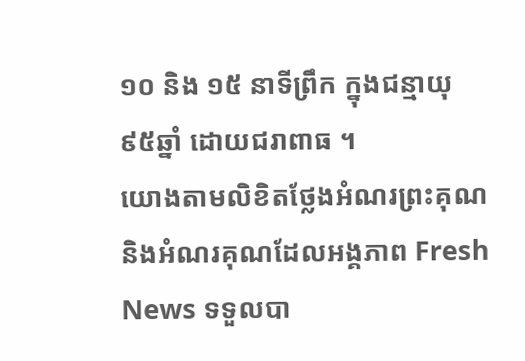១០ និង ១៥ នាទីព្រឹក ក្នុងជន្មាយុ ៩៥ឆ្នាំ ដោយជរាពាធ ។
យោងតាមលិខិតថ្លែងអំណរព្រះគុណ និងអំណរគុណដែលអង្គភាព Fresh News ទទួលបា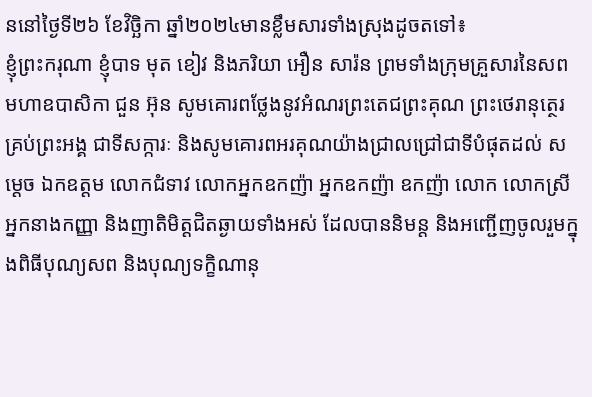ននៅថ្ងៃទី២៦ ខែវិច្ឆិកា ឆ្នាំ២០២៤មានខ្លឹមសារទាំងស្រុងដូចតទៅ៖
ខ្ញុំព្រះករុណា ខ្ញុំបាទ មុត ខៀវ និងភរិយា អឿន សារ៉ន ព្រមទាំងក្រុមគ្រួសារនៃសព មហាឧបាសិកា ជួន អ៊ុន សូមគោរពថ្លែងនូវអំណរព្រះតេជព្រះគុណ ព្រះថេរានុត្ថេរគ្រប់ព្រះអង្គ ជាទីសក្ការៈ និងសូមគោរពអរគុណយ៉ាងជ្រាលជ្រៅជាទីបំផុតដល់ សម្តេច ឯកឧត្តម លោកជំទាវ លោកអ្នកឧកញ៉ា អ្នកឧកញ៉ា ឧកញ៉ា លោក លោកស្រី អ្នកនាងកញ្ញា និងញាតិមិត្តជិតឆ្ងាយទាំងអស់ ដែលបាននិមន្ត និងអញ្ជើញចូលរួមក្នុងពិធីបុណ្យសព និងបុណ្យទក្ខិណានុ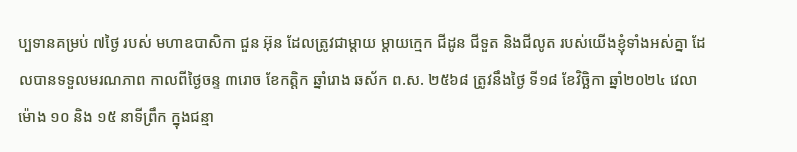ប្បទានគម្រប់ ៧ថ្ងៃ របស់ មហាឧបាសិកា ជួន អ៊ុន ដែលត្រូវជាម្តាយ ម្តាយក្មេក ជីដូន ជីទួត និងជីលូត របស់យើងខ្ញុំទាំងអស់គ្នា ដែលបានទទួលមរណភាព កាលពីថ្ងៃចន្ទ ៣រោច ខែកត្តិក ឆ្នាំរោង ឆស័ក ព.ស. ២៥៦៨ ត្រូវនឹងថ្ងៃ ទី១៨ ខែវិច្ឆិកា ឆ្នាំ២០២៤ វេលាម៉ោង ១០ និង ១៥ នាទីព្រឹក ក្នុងជន្មា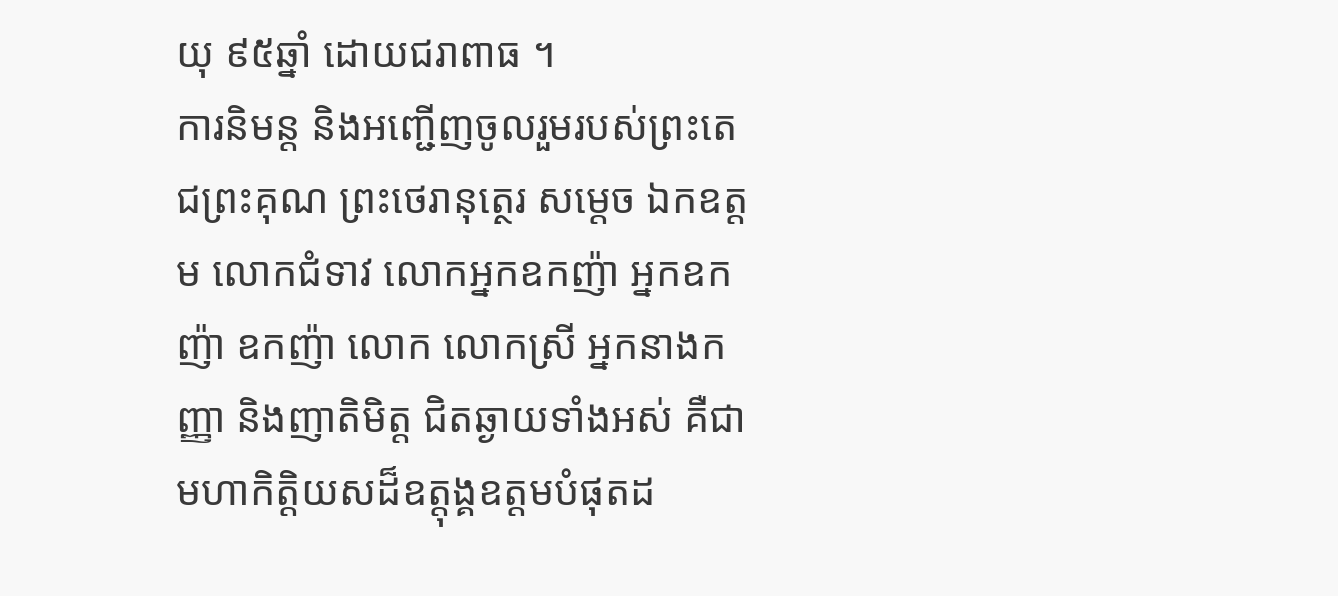យុ ៩៥ឆ្នាំ ដោយជរាពាធ ។
ការនិមន្ត និងអញ្ជើញចូលរួមរបស់ព្រះតេជព្រះគុណ ព្រះថេរានុត្ថេរ សម្តេច ឯកឧត្តម លោកជំទាវ លោកអ្នកឧកញ៉ា អ្នកឧកញ៉ា ឧកញ៉ា លោក លោកស្រី អ្នកនាងកញ្ញា និងញាតិមិត្ត ជិតឆ្ងាយទាំងអស់ គឺជាមហាកិត្តិយសដ៏ឧត្តុង្គឧត្តមបំផុតដ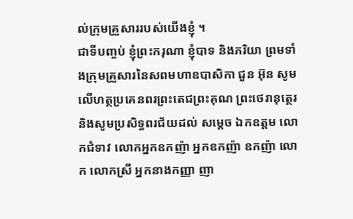ល់ក្រុមគ្រួសាររបស់យើងខ្ញុំ ។
ជាទីបញ្ចប់ ខ្ញុំព្រះករុណា ខ្ញុំបាទ និងភរិយា ព្រមទាំងក្រុមគ្រួសារនៃសពមហាឧបាសិកា ជួន អ៊ុន សូមលើហត្ថប្រគេនពរព្រះតេជព្រះគុណ ព្រះថេរានុត្ថេរ និងសូមប្រសិទ្ធពរជ័យដល់ សម្តេច ឯកឧត្តម លោកជំទាវ លោកអ្នកឧកញ៉ា អ្នកឧកញ៉ា ឧកញ៉ា លោក លោកស្រី អ្នកនាងកញ្ញា ញា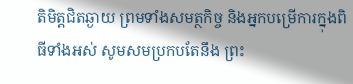តិមិត្តជិតឆ្ងាយ ព្រមទាំងសមត្ថកិច្ច និងអ្នកបម្រើការក្នុងពិធីទាំងអស់ សូមសមប្រកបតែនឹង ព្រះ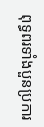ពុទ្ធពរទាំងបួនប្រការ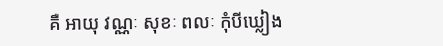គឺ អាយុ វណ្ណៈ សុខៈ ពលៈ កុំបីឃ្លៀង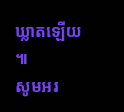ឃ្លាតឡើយ ៕
សូមអរ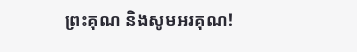ព្រះគុណ និងសូមអរគុណ!